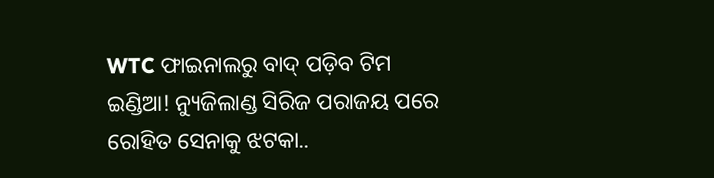WTC ଫାଇନାଲରୁ ବାଦ୍ ପଡ଼ିବ ଟିମ ଇଣ୍ଡିଆ! ନ୍ୟୁଜିଲାଣ୍ଡ ସିରିଜ ପରାଜୟ ପରେ ରୋହିତ ସେନାକୁ ଝଟକା..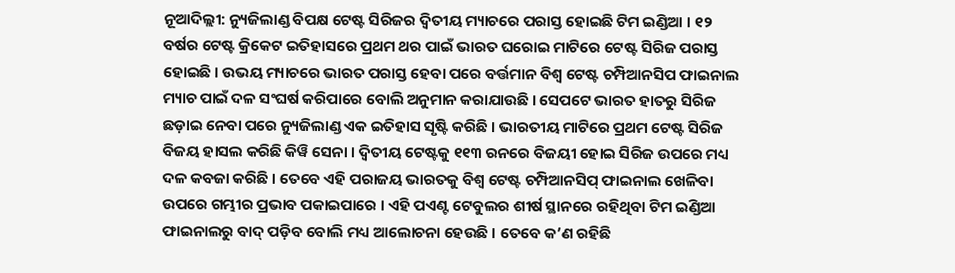ନୂଆଦିଲ୍ଲୀ: ନ୍ୟୁଜିଲାଣ୍ଡ ବିପକ୍ଷ ଟେଷ୍ଟ ସିରିଜର ଦ୍ୱିତୀୟ ମ୍ୟାଚରେ ପରାସ୍ତ ହୋଇଛି ଟିମ ଇଣ୍ଡିଆ । ୧୨ ବର୍ଷର ଟେଷ୍ଟ କ୍ରିକେଟ ଇତିହାସରେ ପ୍ରଥମ ଥର ପାଇଁ ଭାରତ ଘରୋଇ ମାଟିରେ ଟେଷ୍ଟ ସିରିଜ ପରାସ୍ତ ହୋଇଛି । ଉଭୟ ମ୍ୟାଚରେ ଭାରତ ପରାସ୍ତ ହେବା ପରେ ବର୍ତ୍ତମାନ ବିଶ୍ୱ ଟେଷ୍ଟ ଚମ୍ପିଆନସିପ ଫାଇନାଲ ମ୍ୟାଚ ପାଇଁ ଦଳ ସଂଘର୍ଷ କରିପାରେ ବୋଲି ଅନୁମାନ କରାଯାଉଛି । ସେପଟେ ଭାରତ ହାତରୁ ସିରିଜ ଛଡ଼ାଇ ନେବା ପରେ ନ୍ୟୁଜିଲାଣ୍ଡ ଏକ ଇତିହାସ ସୃଷ୍ଟି କରିଛି । ଭାରତୀୟ ମାଟିରେ ପ୍ରଥମ ଟେଷ୍ଟ ସିରିଜ ବିଜୟ ହାସଲ କରିଛି କିୱି ସେନା । ଦ୍ୱିତୀୟ ଟେଷ୍ଟକୁ ୧୧୩ ରନରେ ବିଜୟୀ ହୋଇ ସିରିଜ ଉପରେ ମଧ୍ୟ ଦଳ କବଜା କରିଛି । ତେବେ ଏହି ପରାଜୟ ଭାରତକୁ ବିଶ୍ୱ ଟେଷ୍ଟ ଚମ୍ପିଆନସିପ୍ ଫାଇନାଲ ଖେଳିବା ଉପରେ ଗମ୍ଭୀର ପ୍ରଭାବ ପକାଇପାରେ । ଏହି ପଏଣ୍ଟ ଟେବୁଲର ଶୀର୍ଷ ସ୍ଥାନରେ ରହିଥିବା ଟିମ ଇଣ୍ଡିଆ ଫାଇନାଲରୁ ବାଦ୍ ପଡ଼ିବ ବୋଲି ମଧ୍ୟ ଆଲୋଚନା ହେଉଛି । ତେବେ କ’ଣ ରହିଛି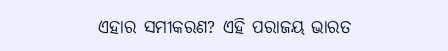ଏହାର ସମୀକରଣ? ଏହି ପରାଜୟ ଭାରତ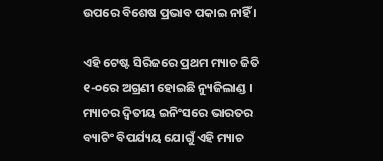ଉପରେ ବିଶେଷ ପ୍ରଭାବ ପକାଇ ନାହିଁ ।

ଏହି ଟେଷ୍ଟ ସିରିଜରେ ପ୍ରଥମ ମ୍ୟାଚ ଜିତି ୧-୦ରେ ଅଗ୍ରଣୀ ହୋଇଛି ନ୍ୟୁଜିଲାଣ୍ଡ । ମ୍ୟାଚର ଦ୍ୱିତୀୟ ଇନିଂସରେ ଭାରତର ବ୍ୟାଟିଂ ବିପର୍ଯ୍ୟୟ ଯୋଗୁଁ ଏହି ମ୍ୟାଚ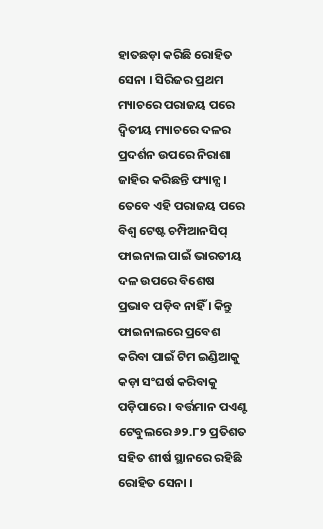ହାତଛଡ଼ା କରିଛି ରୋହିତ ସେନା । ସିରିଜର ପ୍ରଥମ ମ୍ୟାଚରେ ପରାଜୟ ପରେ ଦ୍ୱିତୀୟ ମ୍ୟାଚରେ ଦଳର ପ୍ରଦର୍ଶନ ଉପରେ ନିରାଶା ଜାହିର କରିଛନ୍ତି ଫ୍ୟାନ୍ସ । ତେବେ ଏହି ପରାଜୟ ପରେ ବିଶ୍ୱ ଟେଷ୍ଟ ଚମ୍ପିଆନସିପ୍ ଫାଇନାଲ ପାଇଁ ଭାରତୀୟ ଦଳ ଉପରେ ବିଶେଷ ପ୍ରଭାବ ପଡ଼ିବ ନାହିଁ । କିନ୍ତୁ ଫାଇନାଲରେ ପ୍ରବେଶ କରିବା ପାଇଁ ଟିମ ଇଣ୍ଡିଆକୁ କଡ଼ା ସଂଘର୍ଷ କରିବାକୁ ପଡ଼ିପାରେ । ବର୍ତ୍ତମାନ ପଏଣ୍ଟ ଟେବୁଲରେ ୬୨.୮୨ ପ୍ରତିଶତ ସହିତ ଶୀର୍ଷ ସ୍ଥାନରେ ରହିଛି ରୋହିତ ସେନା ।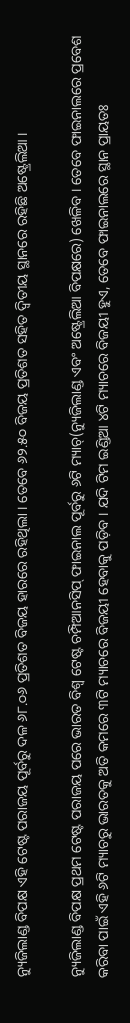ନ୍ୟୁଜିଲାଣ୍ଡ ବିପକ୍ଷ ଏହି ଟେଷ୍ଟ ପରାଜୟ ପୂର୍ବରୁ ଦଳ ୬୮.୦୬ ପ୍ରତିଶତ ବିଜୟ ହାରରେ ରହିଥିଲା । ତେବେ ୬୨.୫୦ ବିଜୟ ପ୍ରତିଶତ ସହିତ ଦ୍ୱିତୀୟ ସ୍ଥାନରେ ରହିଛି ଅଷ୍ଟ୍ରେଲିଆ ।

ନ୍ୟୁଜିଲାଣ୍ଡ ବିପକ୍ଷ ପ୍ରଥମ ଟେଷ୍ଟ ପରାଜୟ ପରେ ଭାରତ ବିଶ୍ୱ ଟେଷ୍ଟ ଚମ୍ପିଆନସିପ୍ ଫାଇନାଲ ପୂର୍ବରୁ ୬ଟି ମ୍ୟାଚ୍(ନ୍ୟୁଜିଲାଣ୍ଡ ଏବଂ ଅଷ୍ଟ୍ରେଲିଆ ବିପକ୍ଷରେ) ଖେଳିବ । ତେବେ ଫାଇନାଲରେ ପ୍ରବେଶ କରିବା ପାଇଁ ଏହି ୬ଟି ମ୍ୟାଚରୁ ଭାରତକୁ ଅତି କମରେ ୩ଟି ମ୍ୟାଚରେ ବିଜୟୀ ହେବାକୁ ପଡ଼ିବ । ଯଦି ଟିମ ଇଣ୍ଡିଆ ୪ଟି ମ୍ୟାଚରେ ବିଜୟୀ ହୁଏ, ତେବେ ଫାଇନାଲରେ ସ୍ଥାନ ପ୍ରାୟତଃ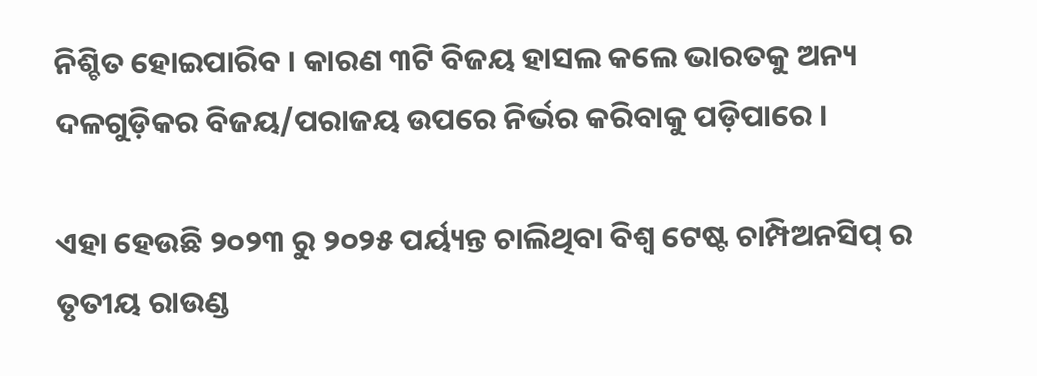ନିଶ୍ଚିତ ହୋଇପାରିବ । କାରଣ ୩ଟି ବିଜୟ ହାସଲ କଲେ ଭାରତକୁ ଅନ୍ୟ ଦଳଗୁଡ଼ିକର ବିଜୟ/ପରାଜୟ ଉପରେ ନିର୍ଭର କରିବାକୁ ପଡ଼ିପାରେ ।

ଏହା ହେଉଛି ୨୦୨୩ ରୁ ୨୦୨୫ ପର୍ୟ୍ୟନ୍ତ ଚାଲିଥିବା ବିଶ୍ୱ ଟେଷ୍ଟ ଚାମ୍ପିଅନସିପ୍ ର ତୃତୀୟ ରାଉଣ୍ଡ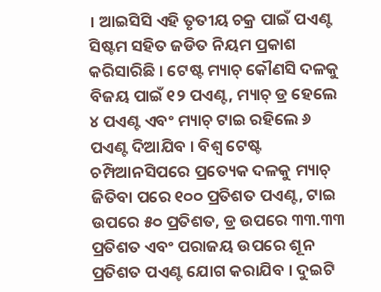। ଆଇସିସି ଏହି ତୃତୀୟ ଚକ୍ର ପାଇଁ ପଏଣ୍ଟ ସିଷ୍ଟମ ସହିତ ଜଡିତ ନିୟମ ପ୍ରକାଶ କରିସାରିଛି । ଟେଷ୍ଟ ମ୍ୟାଚ୍ କୌଣସି ଦଳକୁ ବିଜୟ ପାଇଁ ୧୨ ପଏଣ୍ଟ, ମ୍ୟାଚ୍ ଡ୍ର ହେଲେ ୪ ପଏଣ୍ଟ ଏବଂ ମ୍ୟାଚ୍ ଟାଇ ରହିଲେ ୬ ପଏଣ୍ଟ ଦିଆଯିବ । ବିଶ୍ୱ ଟେଷ୍ଟ ଚମ୍ପିଆନସିପରେ ପ୍ରତ୍ୟେକ ଦଳକୁ ମ୍ୟାଚ୍ ଜିତିବା ପରେ ୧୦୦ ପ୍ରତିଶତ ପଏଣ୍ଟ, ଟାଇ ଉପରେ ୫୦ ପ୍ରତିଶତ, ଡ୍ର ଉପରେ ୩୩.୩୩ ପ୍ରତିଶତ ଏବଂ ପରାଜୟ ଉପରେ ଶୂନ ପ୍ରତିଶତ ପଏଣ୍ଟ ଯୋଗ କରାଯିବ । ଦୁଇଟି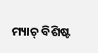ମ୍ୟାଚ୍ ବିଶିଷ୍ଟ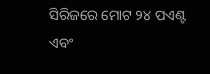ସିରିଜରେ ମୋଟ ୨୪ ପଏଣ୍ଟ ଏବଂ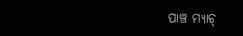ପାଞ୍ଚ ମ୍ୟାଚ୍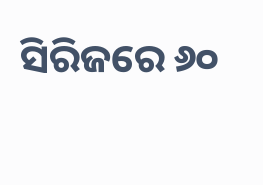ସିରିଜରେ ୬୦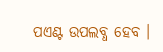ପଏଣ୍ଟ ଉପଲବ୍ଧ ହେବ ।